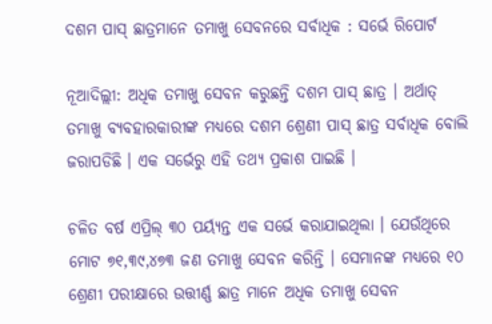ଦଶମ ପାସ୍ ଛାତ୍ରମାନେ ତମାଖୁ ସେବନରେ ସର୍ବାଧିକ : ସର୍ଭେ ରିପୋର୍ଟ

ନୂଆଦିଲ୍ଲୀ: ଅଧିକ ତମାଖୁ ସେବନ କରୁଛନ୍ତି ଦଶମ ପାସ୍ ଛାତ୍ର । ଅର୍ଥାତ୍ ତମାଖୁ ବ୍ୟବହାରକାରୀଙ୍କ ମଧ୍ୟରେ ଦଶମ ଶ୍ରେଣୀ ପାସ୍ ଛାତ୍ର ସର୍ବାଧିକ ବୋଲି ଜରାପଡିଛି । ଏକ ସର୍ଭେରୁ ଏହି ତଥ୍ୟ ପ୍ରକାଶ ପାଇଛି ।

ଚଳିତ ବର୍ଷ ଏପ୍ରିଲ୍ ୩୦ ପର୍ୟ୍ୟନ୍ତ ଏକ ସର୍ଭେ କରାଯାଇଥିଲା । ଯେଉଁଥିରେ ମୋଟ ୭୧,୩୯,୪୭୩ ଜଣ ତମାଖୁ ସେବନ କରିନ୍ତି । ସେମାନଙ୍କ ମଧ୍ୟରେ ୧୦ ଶ୍ରେଣୀ ପରୀକ୍ଷାରେ ଉତ୍ତୀର୍ଣ୍ଣ ଛାତ୍ର ମାନେ ଅଧିକ ତମାଖୁ ସେବନ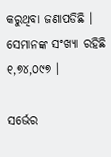କରୁଥିବା ଜଣାପଡିଛି । ସେମାନଙ୍କ ସଂଖ୍ୟା ରହିଛି ୧,୭୪,୦୯୭ ।

ସର୍ଭେର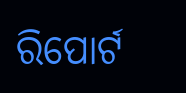ରିପୋର୍ଟ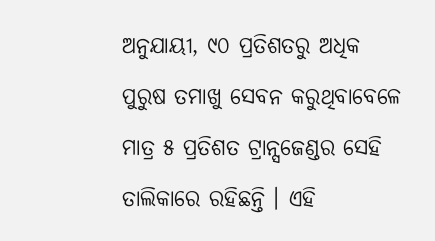ଅନୁଯାୟୀ, ୯୦ ପ୍ରତିଶତରୁ ଅଧିକ ପୁରୁଷ ତମାଖୁ ସେବନ କରୁଥିବାବେଳେ ମାତ୍ର ୫ ପ୍ରତିଶତ ଟ୍ରାନ୍ସଜେଣ୍ଡର ସେହି ତାଲିକାରେ ରହିଛନ୍ତି । ଏହି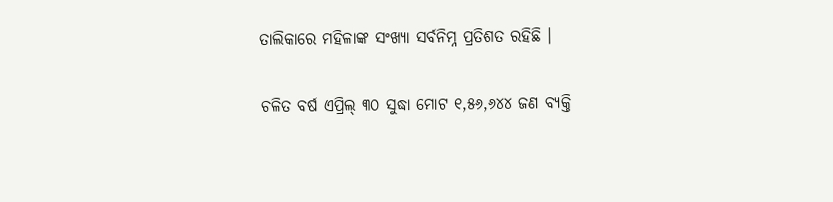ତାଲିକାରେ ମହିଳାଙ୍କ ସଂଖ୍ୟା ସର୍ବନିମ୍ନ ପ୍ରତିଶତ ରହିଛି ।

ଚଳିତ ବର୍ଷ ଏପ୍ରିଲ୍ ୩୦ ସୁଦ୍ଧା ମୋଟ ୧,୫୬,୬୪୪ ଜଣ ବ୍ୟକ୍ତି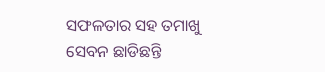ସଫଳତାର ସହ ତମାଖୁ ସେବନ ଛାଡିଛନ୍ତି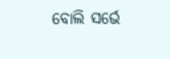ବୋଲି ସର୍ଭେ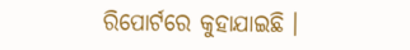ରିପୋର୍ଟରେ କୁହାଯାଇଛି ।